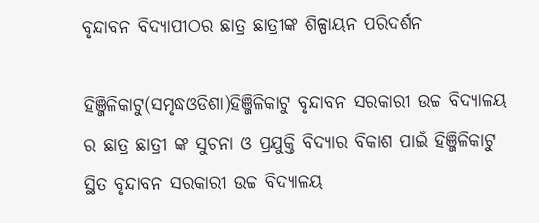ବୃନ୍ଦାବନ ବିଦ୍ୟାପୀଠର ଛାତ୍ର ଛାତ୍ରୀଙ୍କ ଶିଳ୍ପାୟନ ପରିଦର୍ଶନ

ହିଞ୍ଜିଳିକାଟୁ(ସମୃଦ୍ଧଓଡିଶା)ହିଞ୍ଜିଳିକାଟୁ ବୃନ୍ଦାବନ ସରକାରୀ ଉଚ୍ଚ ବିଦ୍ୟାଳୟ ର ଛାତ୍ର ଛାତ୍ରୀ ଙ୍କ ସୁଚନା ଓ ପ୍ରଯୁକ୍ତି ବିଦ୍ୟାର ବିକାଶ ପାଇଁ ହିଞ୍ଜିଳିକାଟୁ ସ୍ଥିତ ବୃନ୍ଦାବନ ସରକାରୀ ଉଚ୍ଚ ବିଦ୍ୟାଳୟ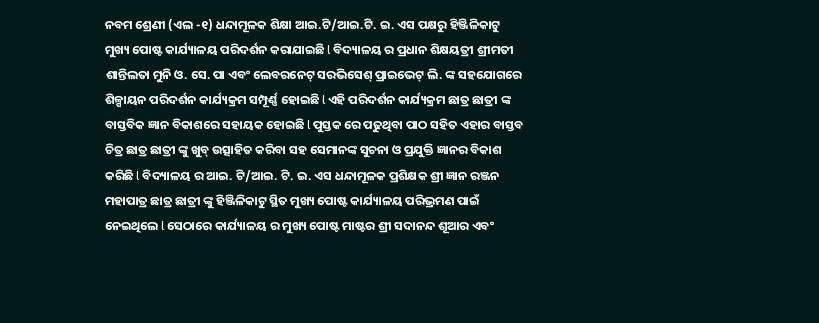ନବମ ଶ୍ରେଣୀ (ଏଲ -୧) ଧନ୍ଦାମୂଳକ ଶିକ୍ଷା ଆଇ.ଟି/ଆଇ.ଟି. ଇ. ଏସ ପକ୍ଷରୁ ହିଞ୍ଜିଳିକାଟୁ ମୁଖ୍ୟ ପୋଷ୍ଟ କାର୍ଯ୍ୟାଳୟ ପରିଦର୍ଶନ କରାଯାଇଛି l ବିଦ୍ୟାଳୟ ର ପ୍ରଧାନ ଶିକ୍ଷୟତ୍ରୀ ଶ୍ରୀମତୀ ଶାନ୍ତିଲତା ମୁନି ଓ. ସେ. ପା ଏବଂ ଲେବରନେଟ୍ ସରଭିସେଶ୍ ପ୍ରାଇଭେଟ୍ ଲି. ଙ୍କ ସହଯୋଗରେ ଶିଳ୍ପାୟନ ପରିଦର୍ଶନ କାର୍ଯ୍ୟକ୍ରମ ସମ୍ପୂର୍ଣ୍ଣ ହୋଇଛି l ଏହି ପରିଦର୍ଶନ କାର୍ଯ୍ୟକ୍ରମ ଛାତ୍ର ଛାତ୍ରୀ ଙ୍କ ବାସ୍ତବିକ ଜ୍ଞାନ ବିକାଶରେ ସହାୟକ ହୋଇଛି l ପୁସ୍ତକ ରେ ପଢୁଥିବା ପାଠ ସହିତ ଏହାର ବାସ୍ତବ ଚିତ୍ର ଛାତ୍ର ଛାତ୍ରୀ ଙ୍କୁ ଖୁବ୍ ଉତ୍ସାହିତ କରିବା ସହ ସେମାନଙ୍କ ସୁଚନା ଓ ପ୍ରଯୁକ୍ତି ଜ୍ଞାନର ବିକାଶ କରିଛି l ବିଦ୍ୟାଳୟ ର ଆଇ. ଟି/ଆଇ. ଟି. ଇ. ଏସ ଧନ୍ଦାମୂଳକ ପ୍ରଶିକ୍ଷକ ଶ୍ରୀ ଜ୍ଞାନ ରଞ୍ଜନ ମହାପାତ୍ର ଛାତ୍ର ଛାତ୍ରୀ ଙ୍କୁ ହିଞ୍ଜିଳିକାଟୁ ସ୍ଥିତ ମୁଖ୍ୟ ପୋଷ୍ଟ କାର୍ଯ୍ୟାଳୟ ପରିଭ୍ରମଣ ପାଇଁ ନେଇଥିଲେ l ସେଠାରେ କାର୍ଯ୍ୟାଳୟ ର ମୁଖ୍ୟ ପୋଷ୍ଟ ମାଷ୍ଟର ଶ୍ରୀ ସଦାନନ୍ଦ ଶୂଆର ଏବଂ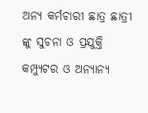ଅନ୍ୟ କର୍ମଚାରୀ ଛାତ୍ର ଛାତ୍ରୀ ଙ୍କୁ ସୁଚନା ଓ ପ୍ରଯୁକ୍ତି କମ୍ପ୍ୟୁଟର ଓ ଅନ୍ୟାନ୍ୟ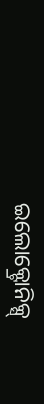ଇଲୋକ୍ଟ୍ରୋନିକ୍ସ୍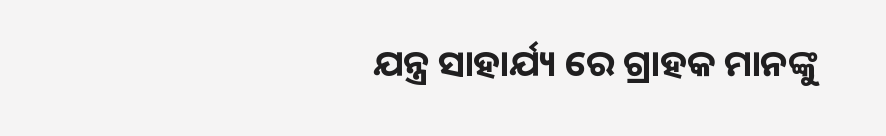ଯନ୍ତ୍ର ସାହାର୍ଯ୍ୟ ରେ ଗ୍ରାହକ ମାନଙ୍କୁ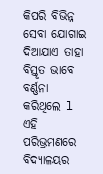କିପରି ବିଭିନ୍ନ ସେବା ଯୋଗାଇ ଦିଆଯାଏ ତାହା ବିସ୍ତୃତ ଭାବେ ବର୍ଣ୍ଣନା କରିଥିଲେ l ଏହି ପରିଭ୍ରମଣରେ ବିଦ୍ୟାଳୟର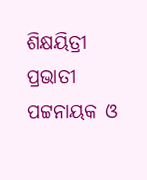ଶିକ୍ଷୟିତ୍ରୀ ପ୍ରଭାତୀ ପଟ୍ଟନାୟକ ଓ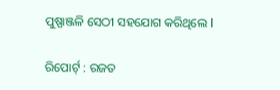ପୁଷ୍ପାଞ୍ଜଳି ସେଠୀ ସହଯୋଗ କରିଥିଲେ l

ରିପୋର୍ଟ୍ : ରଜତ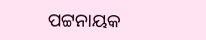ପଟ୍ଟନାୟକ